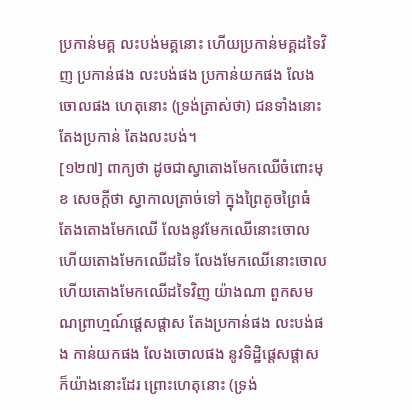ប្រកាន់មគ្គ លះបង់មគ្គនោះ ហើយប្រកាន់មគ្គដទៃវិញ ប្រកាន់ផង លះបង់ផង ប្រកាន់យកផង លែងចោលផង ហេតុនោះ (ទ្រង់ត្រាស់ថា) ជនទាំងនោះ តែងប្រកាន់ តែងលះបង់។
[១២៧] ពាក្យថា ដូចជាស្វាតោងមែកឈើចំពោះមុខ សេចក្តីថា ស្វាកាលត្រាច់ទៅ ក្នុងព្រៃតូចព្រៃធំ តែងតោងមែកឈើ លែងនូវមែកឈើនោះចោល ហើយតោងមែកឈើដទៃ លែងមែកឈើនោះចោល ហើយតោងមែកឈើដទៃវិញ យ៉ាងណា ពួកសមណព្រាហ្មណ៍ផ្តេសផ្តាស តែងប្រកាន់ផង លះបង់ផង កាន់យកផង លែងចោលផង នូវទិដ្ឋិផ្តេសផ្តាស ក៏យ៉ាងនោះដែរ ព្រោះហេតុនោះ (ទ្រង់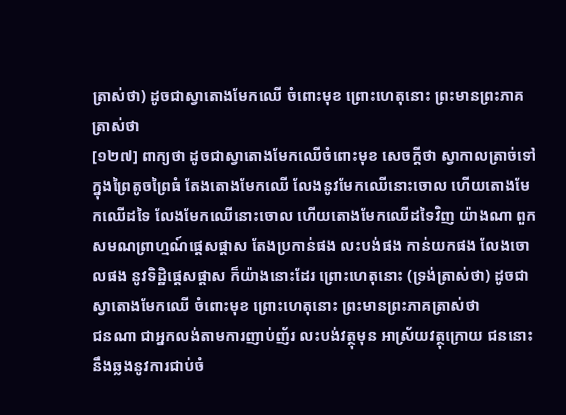ត្រាស់ថា) ដូចជាស្វាតោងមែកឈើ ចំពោះមុខ ព្រោះហេតុនោះ ព្រះមានព្រះភាគត្រាស់ថា
[១២៧] ពាក្យថា ដូចជាស្វាតោងមែកឈើចំពោះមុខ សេចក្តីថា ស្វាកាលត្រាច់ទៅ ក្នុងព្រៃតូចព្រៃធំ តែងតោងមែកឈើ លែងនូវមែកឈើនោះចោល ហើយតោងមែកឈើដទៃ លែងមែកឈើនោះចោល ហើយតោងមែកឈើដទៃវិញ យ៉ាងណា ពួកសមណព្រាហ្មណ៍ផ្តេសផ្តាស តែងប្រកាន់ផង លះបង់ផង កាន់យកផង លែងចោលផង នូវទិដ្ឋិផ្តេសផ្តាស ក៏យ៉ាងនោះដែរ ព្រោះហេតុនោះ (ទ្រង់ត្រាស់ថា) ដូចជាស្វាតោងមែកឈើ ចំពោះមុខ ព្រោះហេតុនោះ ព្រះមានព្រះភាគត្រាស់ថា
ជនណា ជាអ្នកលង់តាមការញាប់ញ័រ លះបង់វត្ថុមុន អាស្រ័យវត្ថុក្រោយ ជននោះ នឹងឆ្លងនូវការជាប់ចំ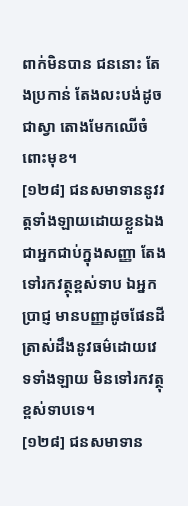ពាក់មិនបាន ជននោះ តែងប្រកាន់ តែងលះបង់ដូចជាស្វា តោងមែកឈើចំពោះមុខ។
[១២៨] ជនសមាទាននូវវត្តទាំងឡាយដោយខ្លួនឯង ជាអ្នកជាប់ក្នុងសញ្ញា តែងទៅរកវត្ថុខ្ពស់ទាប ឯអ្នកបា្រជ្ញ មានបញ្ញាដូចផែនដី ត្រាស់ដឹងនូវធម៌ដោយវេទទាំងឡាយ មិនទៅរកវត្ថុខ្ពស់ទាបទេ។
[១២៨] ជនសមាទាន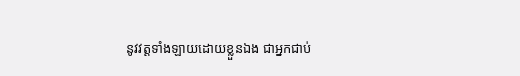នូវវត្តទាំងឡាយដោយខ្លួនឯង ជាអ្នកជាប់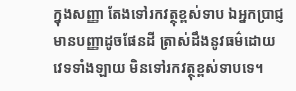ក្នុងសញ្ញា តែងទៅរកវត្ថុខ្ពស់ទាប ឯអ្នកបា្រជ្ញ មានបញ្ញាដូចផែនដី ត្រាស់ដឹងនូវធម៌ដោយវេទទាំងឡាយ មិនទៅរកវត្ថុខ្ពស់ទាបទេ។